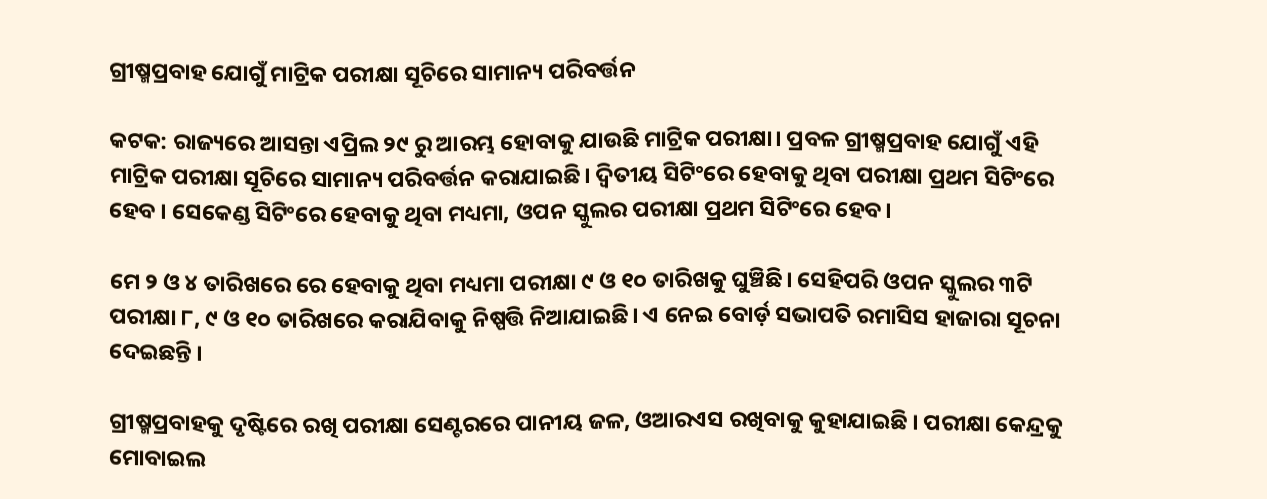ଗ୍ରୀଷ୍ମପ୍ରବାହ ଯୋଗୁଁ ମାଟ୍ରିକ ପରୀକ୍ଷା ସୂଚିରେ ସାମାନ୍ୟ ପରିବର୍ତ୍ତନ

କଟକ: ରାଜ୍ୟରେ ଆସନ୍ତା ଏପ୍ରିଲ ୨୯ ରୁ ଆରମ୍ଭ ହୋବାକୁ ଯାଉଛି ମାଟ୍ରିକ ପରୀକ୍ଷା। ପ୍ରବଳ ଗ୍ରୀଷ୍ମପ୍ରବାହ ଯୋଗୁଁ ଏହି ମାଟ୍ରିକ ପରୀକ୍ଷା ସୂଚିରେ ସାମାନ୍ୟ ପରିବର୍ତ୍ତନ କରାଯାଇଛି। ଦ୍ବିତୀୟ ସିଟିଂରେ ହେବାକୁ ଥିବା ପରୀକ୍ଷା ପ୍ରଥମ ସିଟିଂରେ ହେବ । ସେକେଣ୍ଡ ସିଟିଂରେ ହେବାକୁ ଥିବା ମଧ୍ୟମା, ଓପନ ସ୍କୁଲର ପରୀକ୍ଷା ପ୍ରଥମ ସିଟିଂରେ ହେବ।

ମେ ୨ ଓ ୪ ତାରିଖରେ ରେ ହେବାକୁ ଥିବା ମଧ୍ୟମା ପରୀକ୍ଷା ୯ ଓ ୧୦ ତାରିଖକୁ ଘୁଞ୍ଚିଛି। ସେହିପରି ଓପନ ସ୍କୁଲର ୩ଟି ପରୀକ୍ଷା ୮, ୯ ଓ ୧୦ ତାରିଖରେ କରାଯିବାକୁ ନିଷ୍ପତ୍ତି ନିଆଯାଇଛି। ଏ ନେଇ ବୋର୍ଡ଼ ସଭାପତି ରମାସିସ ହାଜାରା ସୂଚନା ଦେଇଛନ୍ତି ।

ଗ୍ରୀଷ୍ମପ୍ରବାହକୁ ଦୃଷ୍ଟିରେ ରଖି ପରୀକ୍ଷା ସେଣ୍ଟରରେ ପାନୀୟ ଜଳ, ଓଆରଏସ ରଖିବାକୁ କୁହାଯାଇଛି । ପରୀକ୍ଷା କେନ୍ଦ୍ରକୁ ମୋବାଇଲ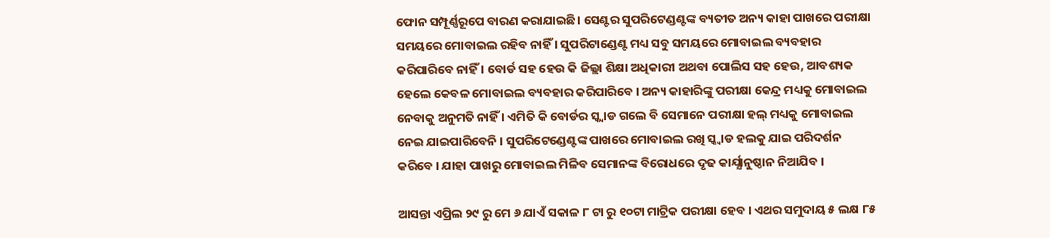ଫୋନ ସମ୍ପୂର୍ଣ୍ଣରୂପେ ବାରଣ କରାଯାଇଛି। ସେଣ୍ଟର ସୁପରିଟେଣ୍ଡଣ୍ଟଙ୍କ ବ୍ୟତୀତ ଅନ୍ୟ କାହା ପାଖରେ ପରୀକ୍ଷା ସମୟରେ ମୋବାଇଲ ରହିବ ନାହିଁ । ସୁପରିଟାଣ୍ଡେଣ୍ଟ ମଧ୍ୟ ସବୁ ସମୟରେ ମୋବାଇଲ ବ୍ୟବହାର କରିପାରିବେ ନାହିଁ । ବୋର୍ଡ ସହ ହେଉ କି ଜିଲ୍ଲା ଶିକ୍ଷା ଅଧିକାରୀ ଅଥବା ପୋଲିସ ସହ ହେଉ, ଆବଶ୍ୟକ ହେଲେ କେବଳ ମୋବାଇଲ ବ୍ୟବହାର କରିପାରିବେ । ଅନ୍ୟ କାହାରିଙ୍କୁ ପରୀକ୍ଷା କେନ୍ଦ୍ର ମଧ୍ୟକୁ ମୋବାଇଲ ନେବାକୁ ଅନୁମତି ନାହିଁ । ଏମିତି କି ବୋର୍ଡର ସ୍କ୍ବାଡ ଗଲେ ବି ସେମାନେ ପରୀକ୍ଷା ହଲ୍ ମଧ୍ୟକୁ ମୋବାଇଲ ନେଇ ଯାଇପାରିବେନି । ସୁପରିଟେଣ୍ଡେଣ୍ଟଙ୍କ ପାଖରେ ମୋବାଇଲ ରଖି ସ୍କ୍ବାଡ ହଲକୁ ଯାଇ ପରିଦର୍ଶନ କରିବେ । ଯାହା ପାଖରୁ ମୋବାଇଲ ମିଳିବ ସେମାନଙ୍କ ବିରୋଧରେ ଦୃଢ କାର୍ଯ୍ଯାନୁଷ୍ଠାନ ନିଆଯିବ ।

ଆସନ୍ତା ଏପ୍ରିଲ ୨୯ ରୁ ମେ ୬ ଯାଏଁ ସକାଳ ୮ ଟା ରୁ ୧୦ଟା ମାଟ୍ରିକ ପରୀକ୍ଷା ହେବ । ଏଥର ସମୁଦାୟ ୫ ଲକ୍ଷ ୮୫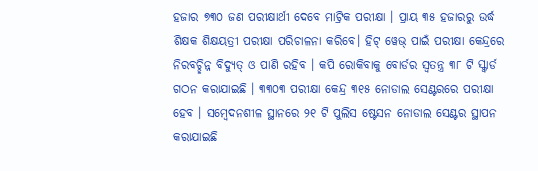ହଜାର ୭୩୦ ଜଣ ପରୀକ୍ଷାର୍ଥୀ ଦେବେ ମାଟ୍ରିକ ପରୀକ୍ଷା । ପ୍ରାୟ ୩୫ ହଜାରରୁ ଉର୍ଦ୍ଧ ଶିକ୍ଷକ ଶିକ୍ଷୟତ୍ରୀ ପରୀକ୍ଷା ପରିଚାଳନା କରିବେ। ହିଟ୍ ୱେଭ୍ ପାଇଁ ପରୀକ୍ଷା କେନ୍ଦ୍ରରେ ନିରବଚ୍ଛିନ୍ନ ବିଦ୍ୟୁତ୍ ଓ ପାଣି ରହିବ । କପି ରୋକିବାକୁ ବୋର୍ଡର ସ୍ଵତନ୍ତ୍ର ୩୮ ଟି ସ୍କ୍ୱାର୍ଡ ଗଠନ କରାଯାଇଛି । ୩୩୦୩ ପରୀକ୍ଷା କେନ୍ଦ୍ର ୩୧୫ ନୋଡାଲ ସେଣ୍ଟରରେ ପରୀକ୍ଷା ହେବ । ସମ୍ବେଦନଶୀଳ ସ୍ଥାନରେ ୨୧ ଟି ପୁଲିସ ଷ୍ଟେସନ ନୋଡାଲ ସେଣ୍ଟର ସ୍ଥାପନ କରାଯାଇଛି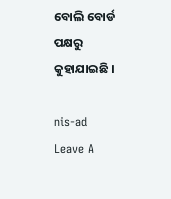ବୋଲି ବୋର୍ଡ ପକ୍ଷରୁ କୁହାଯାଇଛି ।

nis-ad
Leave A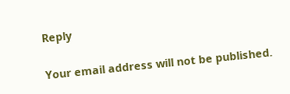Reply

Your email address will not be published.